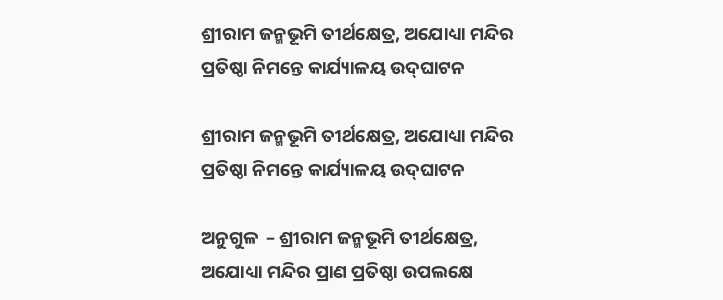ଶ୍ରୀରାମ ଜନ୍ମଭୂମି ତୀର୍ଥକ୍ଷେତ୍ର, ଅଯୋଧ୍ୟା ମନ୍ଦିର ପ୍ରତିଷ୍ଠା ନିମନ୍ତେ କାର୍ଯ୍ୟାଳୟ ଉଦ୍‌ଘାଟନ

ଶ୍ରୀରାମ ଜନ୍ମଭୂମି ତୀର୍ଥକ୍ଷେତ୍ର, ଅଯୋଧ୍ୟା ମନ୍ଦିର ପ୍ରତିଷ୍ଠା ନିମନ୍ତେ କାର୍ଯ୍ୟାଳୟ ଉଦ୍‌ଘାଟନ

ଅନୁଗୁଳ  – ଶ୍ରୀରାମ ଜନ୍ମଭୂମି ତୀର୍ଥକ୍ଷେତ୍ର, ଅଯୋଧ୍ୟା ମନ୍ଦିର ପ୍ରାଣ ପ୍ରତିଷ୍ଠା ଉପଲକ୍ଷେ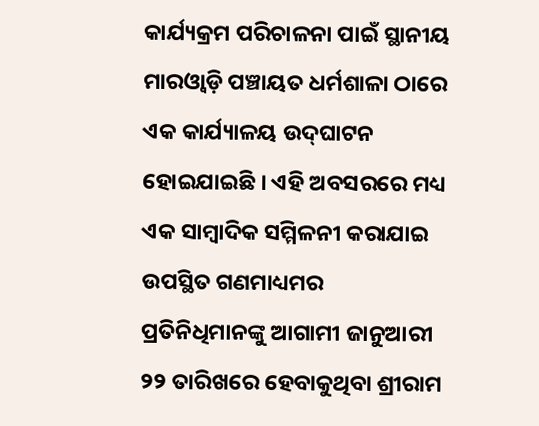କାର୍ଯ୍ୟକ୍ରମ ପରିଚାଳନା ପାଇଁ ସ୍ଥାନୀୟ ମାରଓ୍ବାଡ଼ି ପଞ୍ଚାୟତ ଧର୍ମଶାଳା ଠାରେ ଏକ କାର୍ଯ୍ୟାଳୟ ଉଦ୍‌ଘାଟନ ହୋଇଯାଇଛି । ଏହି ଅବସରରେ ମଧ୍ୟ ଏକ ସାମ୍ବାଦିକ ସମ୍ମିଳନୀ କରାଯାଇ ଉପସ୍ଥିତ ଗଣମାଧ୍ୟମର ପ୍ରତିନିଧିମାନଙ୍କୁ ଆଗାମୀ ଜାନୁଆରୀ ୨୨ ତାରିଖରେ ହେବାକୁଥିବା ଶ୍ରୀରାମ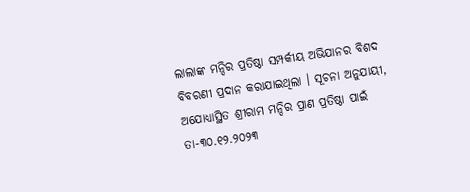ଲାଲାଙ୍କ ମନ୍ଦିର ପ୍ରତିଷ୍ଠା ସମ୍ପର୍କୀୟ ଅଭିଯାନର ବିଶଦ ବିବରଣୀ ପ୍ରଦାନ କରାଯାଇଥିଲା । ସୂଚନା ଅନୁଯାୟୀ, ଅଯୋଧ୍ୟାସ୍ଥିତ ଶ୍ରୀରାମ ମନ୍ଦିର ପ୍ରାଣ ପ୍ରତିଷ୍ଠା ପାଇଁ ତା-୩୦.୧୨.୨୦୨୩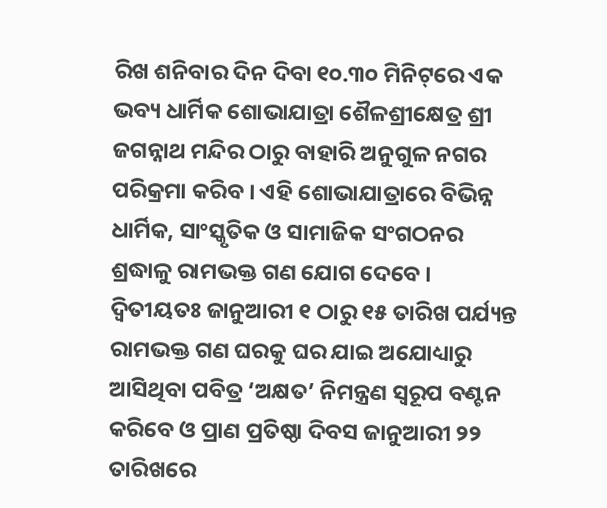ରିଖ ଶନିବାର ଦିନ ଦିବା ୧୦.୩୦ ମିନିଟ୍‌ରେ ଏକ ଭବ୍ୟ ଧାର୍ମିକ ଶୋଭାଯାତ୍ରା ଶୈଳଶ୍ରୀକ୍ଷେତ୍ର ଶ୍ରୀ ଜଗନ୍ନାଥ ମନ୍ଦିର ଠାରୁ ବାହାରି ଅନୁଗୁଳ ନଗର ପରିକ୍ରମା କରିବ । ଏହି ଶୋଭାଯାତ୍ରାରେ ବିଭିନ୍ନ ଧାର୍ମିକ, ସାଂସ୍କୃତିକ ଓ ସାମାଜିକ ସଂଗଠନର ଶ୍ରଦ୍ଧାଳୁ ରାମଭକ୍ତ ଗଣ ଯୋଗ ଦେବେ । ଦ୍ବିତୀୟତଃ ଜାନୁଆରୀ ୧ ଠାରୁ ୧୫ ତାରିଖ ପର୍ଯ୍ୟନ୍ତ ରାମଭକ୍ତ ଗଣ ଘରକୁ ଘର ଯାଇ ଅଯୋଧ୍ୟାରୁ ଆସିଥିବା ପବିତ୍ର ‘ଅକ୍ଷତ’ ନିମନ୍ତ୍ରଣ ସ୍ବରୂପ ବଣ୍ଟନ କରିବେ ଓ ପ୍ରାଣ ପ୍ରତିଷ୍ଠା ଦିବସ ଜାନୁଆରୀ ୨୨ ତାରିଖରେ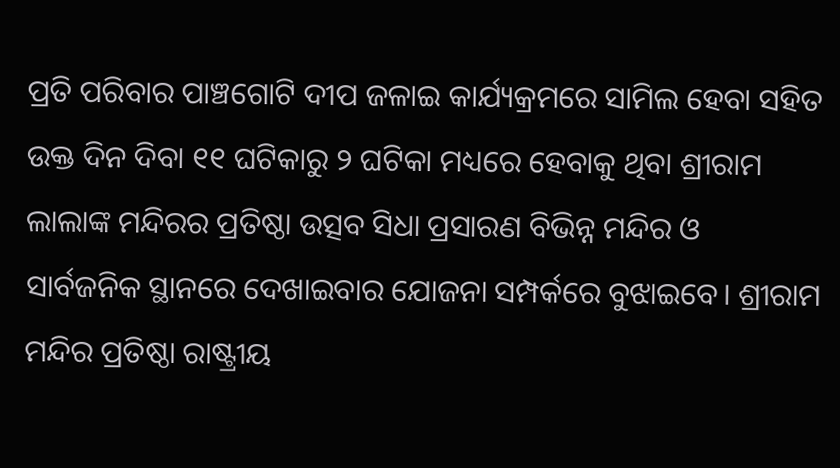ପ୍ରତି ପରିବାର ପାଞ୍ଚଗୋଟି ଦୀପ ଜଳାଇ କାର୍ଯ୍ୟକ୍ରମରେ ସାମିଲ ହେବା ସହିତ ଉକ୍ତ ଦିନ ଦିବା ୧୧ ଘଟିକାରୁ ୨ ଘଟିକା ମଧ୍ୟରେ ହେବାକୁ ଥିବା ଶ୍ରୀରାମ ଲାଲାଙ୍କ ମନ୍ଦିରର ପ୍ରତିଷ୍ଠା ଉତ୍ସବ ସିଧା ପ୍ରସାରଣ ବିଭିନ୍ନ ମନ୍ଦିର ଓ ସାର୍ବଜନିକ ସ୍ଥାନରେ ଦେଖାଇବାର ଯୋଜନା ସମ୍ପର୍କରେ ବୁଝାଇବେ। ଶ୍ରୀରାମ ମନ୍ଦିର ପ୍ରତିଷ୍ଠା ରାଷ୍ଟ୍ରୀୟ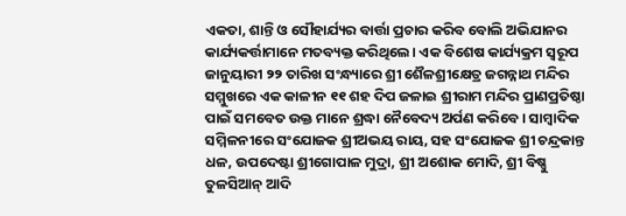ଏକତା, ଶାନ୍ତି ଓ ସୌହାର୍ଯ୍ୟର ବାର୍ତ୍ତା ପ୍ରଚାର କରିବ ବୋଲି ଅଭିଯାନର କାର୍ଯ୍ୟକର୍ତ୍ତାମାନେ ମତବ୍ୟକ୍ତ କରିଥିଲେ। ଏକ ବିଶେଷ କାର୍ଯ୍ୟକ୍ରମ ସ୍ବରୂପ ଜାନୁୟାରୀ ୨୨ ତାରିଖ ସଂନ୍ଧ୍ୟାରେ ଶ୍ରୀ ଶୈଳଶ୍ରୀକ୍ଷେତ୍ର ଜଗନ୍ନାଥ ମନ୍ଦିର ସମ୍ମୁଖରେ ଏକ କାଳୀନ ୧୧ ଶହ ଦିପ ଜଳାଇ ଶ୍ରୀରାମ ମନ୍ଦିର ପ୍ରାଣପ୍ରତିଷ୍ଠା ପାଇଁ ସମବେତ ଉକ୍ତ ମାନେ ଶ୍ରଦ୍ଧା ନୈବେଦ୍ୟ ଅର୍ପଣ କରିବେ । ସାମ୍ବାଦିକ ସମ୍ମିଳନୀରେ ସଂଯୋଜକ ଶ୍ରୀଅଭୟ ରାୟ, ସହ ସଂଯୋଜକ ଶ୍ରୀ ଚନ୍ଦ୍ରକାନ୍ତ ଧଳ, ଉପଦେଷ୍ଟା ଶ୍ରୀଗୋପାଳ ମୁଦ୍ରା, ଶ୍ରୀ ଅଶୋକ ମୋଦି, ଶ୍ରୀ ବିଷ୍ଣୁ ତୁଳସିଆନ୍ ଆଦି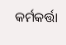କର୍ମକର୍ତ୍ତା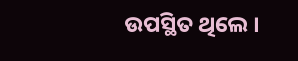ଉପସ୍ଥିତ ଥିଲେ ।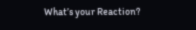What’s your Reaction?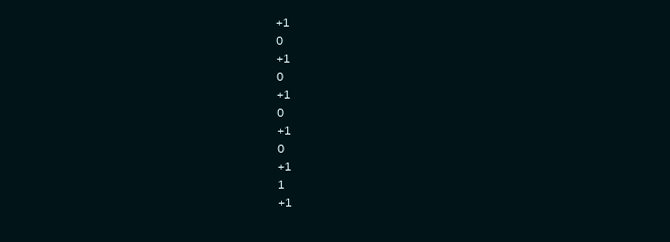+1
0
+1
0
+1
0
+1
0
+1
1
+1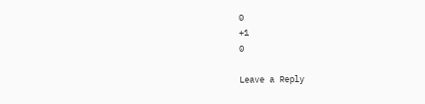0
+1
0

Leave a Reply